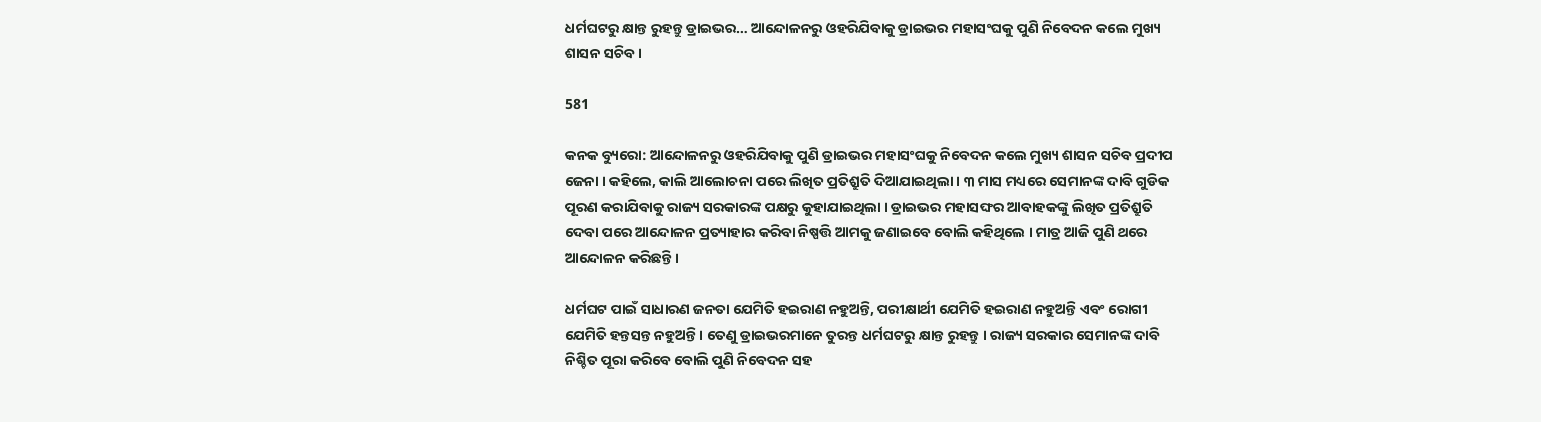ଧର୍ମଘଟରୁ କ୍ଷାନ୍ତ ରୁହନ୍ତୁ ଡ୍ରାଇଭର… ଆନ୍ଦୋଳନରୁ ଓହରିଯିବାକୁ ଡ୍ରାଇଭର ମହାସଂଘକୁ ପୁଣି ନିବେଦନ କଲେ ମୁଖ୍ୟ ଶାସନ ସଚିବ ।

581

କନକ ବ୍ୟୁରୋ: ଆନ୍ଦୋଳନରୁ ଓହରିଯିବାକୁ ପୁଣି ଡ୍ରାଇଭର ମହାସଂଘକୁ ନିବେଦନ କଲେ ମୁଖ୍ୟ ଶାସନ ସଚିବ ପ୍ରଦୀପ ଜେନା । କହିଲେ, କାଲି ଆଲୋଚନା ପରେ ଲିଖିତ ପ୍ରତିଶ୍ରୁତି ଦିଆଯାଇଥିଲା । ୩ ମାସ ମଧ୍ୟରେ ସେମାନଙ୍କ ଦାବି ଗୁଡିକ ପୂରଣ କରାଯିବାକୁ ରାଜ୍ୟ ସରକାରଙ୍କ ପକ୍ଷରୁ କୁହାଯାଇଥିଲା । ଡ୍ରାଇଭର ମହାସଙ୍ଘର ଆବାହକଙ୍କୁ ଲିଖିତ ପ୍ରତିଶ୍ରୁତି ଦେବା ପରେ ଆନ୍ଦୋଳନ ପ୍ରତ୍ୟାହାର କରିବା ନିଷ୍ପତ୍ତି ଆମକୁ ଜଣାଇବେ ବୋଲି କହିଥିଲେ । ମାତ୍ର ଆଜି ପୁଣି ଥରେ ଆନ୍ଦୋଳନ କରିଛନ୍ତି ।

ଧର୍ମଘଟ ପାଇଁ ସାଧାରଣ ଜନତା ଯେମିତି ହଇରାଣ ନହୁଅନ୍ତି, ପରୀକ୍ଷାର୍ଥୀ ଯେମିତି ହଇରାଣ ନହୁଅନ୍ତି ଏବଂ ରୋଗୀ ଯେମିତି ହନ୍ତସନ୍ତ ନହୁଅନ୍ତି । ତେଣୁ ଡ୍ରାଇଭରମାନେ ତୁରନ୍ତ ଧର୍ମଘଟରୁ କ୍ଷାନ୍ତ ରୁହନ୍ତୁ । ରାଜ୍ୟ ସରକାର ସେମାନଙ୍କ ଦାବି ନିଶ୍ଚିତ ପୂରା କରିବେ ବୋଲି ପୁଣି ନିବେଦନ ସହ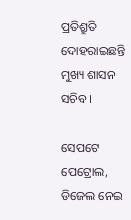ପ୍ରତିଶ୍ରୁତି ଦୋହରାଇଛନ୍ତି ମୁଖ୍ୟ ଶାସନ ସଚିବ ।

ସେପଟେ ପେଟ୍ରୋଲ, ଡିଜେଲ ନେଇ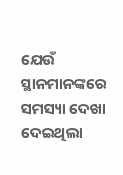ଯେଉଁ ସ୍ଥାନମାନଙ୍କରେ ସମସ୍ୟା ଦେଖା ଦେଇଥିଲା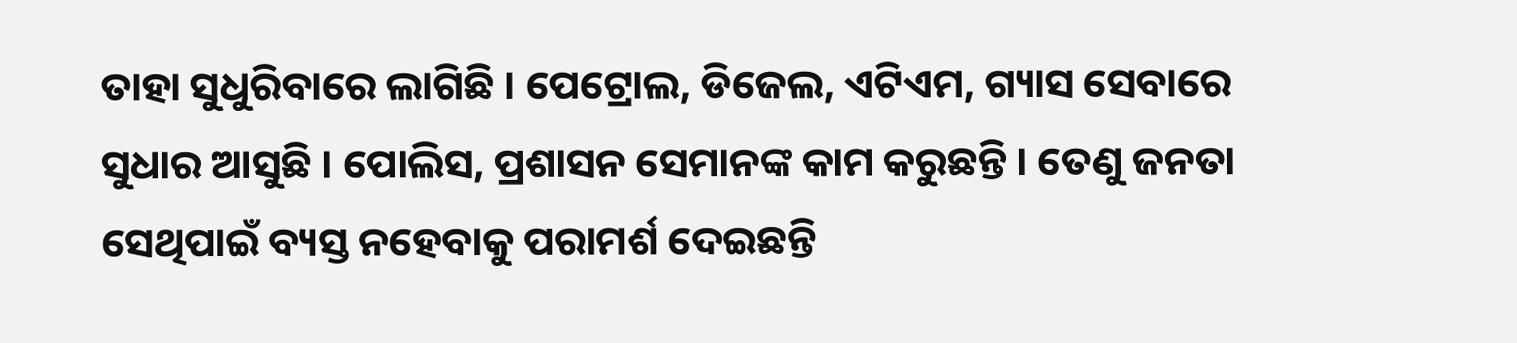ତାହା ସୁଧୁରିବାରେ ଲାଗିଛି । ପେଟ୍ରୋଲ, ଡିଜେଲ, ଏଟିଏମ, ଗ୍ୟାସ ସେବାରେ ସୁଧାର ଆସୁଛି । ପୋଲିସ, ପ୍ରଶାସନ ସେମାନଙ୍କ କାମ କରୁଛନ୍ତି । ତେଣୁ ଜନତା ସେଥିପାଇଁ ବ୍ୟସ୍ତ ନହେବାକୁ ପରାମର୍ଶ ଦେଇଛନ୍ତି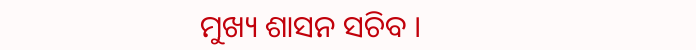ମୁଖ୍ୟ ଶାସନ ସଚିବ ।